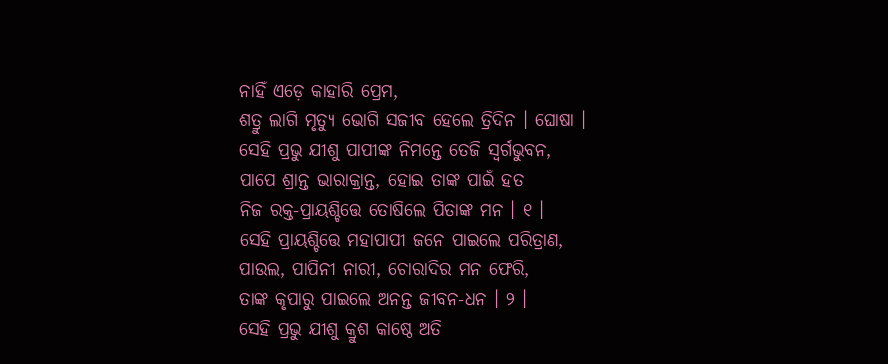ନାହିଁ ଏଡ଼େ କାହାରି ପ୍ରେମ,
ଶତ୍ରୁ ଲାଗି ମୃତ୍ୟୁ ଭୋଗି ସଜୀବ ହେଲେ ତ୍ରିଦିନ । ଘୋଷା ।
ସେହି ପ୍ରଭୁ ଯୀଶୁ ପାପୀଙ୍କ ନିମନ୍ତେ ତେଜି ସ୍ୱର୍ଗଭୁବନ,
ପାପେ ଶ୍ରାନ୍ତ ଭାରାକ୍ରାନ୍ତ, ହୋଇ ତାଙ୍କ ପାଇଁ ହତ
ନିଜ ରକ୍ତ-ପ୍ରାୟଶ୍ଚିତ୍ତେ ତୋଷିଲେ ପିତାଙ୍କ ମନ । ୧ ।
ସେହି ପ୍ରାୟଶ୍ଚିତ୍ତେ ମହାପାପୀ ଜନେ ପାଇଲେ ପରିତ୍ରାଣ,
ପାଉଲ, ପାପିନୀ ନାରୀ, ଚୋରାଦିର ମନ ଫେରି,
ତାଙ୍କ କୃପାରୁ ପାଇଲେ ଅନନ୍ତ ଜୀବନ-ଧନ । ୨ ।
ସେହି ପ୍ରଭୁ ଯୀଶୁ କ୍ରୁଶ କାଷ୍ଠେ ଅତି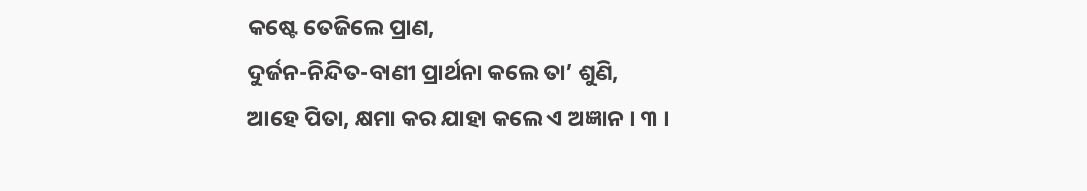କଷ୍ଟେ ତେଜିଲେ ପ୍ରାଣ,
ଦୁର୍ଜନ-ନିନ୍ଦିତ-ବାଣୀ ପ୍ରାର୍ଥନା କଲେ ତା’ ଶୁଣି,
ଆହେ ପିତା, କ୍ଷମା କର ଯାହା କଲେ ଏ ଅଜ୍ଞାନ । ୩ ।